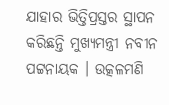ଯାହାର ଭିତ୍ତିପ୍ରସ୍ତର ସ୍ଥାପନ କରିଛନ୍ତି ମୁଖ୍ୟମନ୍ତ୍ରୀ ନବୀନ ପଟ୍ଟନାୟକ । ଉତ୍କଳମଣି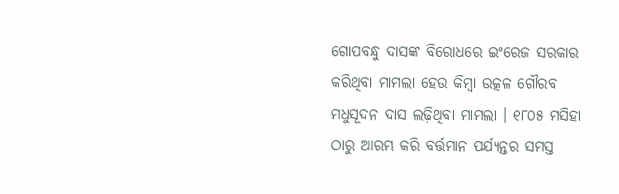ଗୋପବନ୍ଧୁ ଦାସଙ୍କ ବିରୋଧରେ ଇଂରେଜ ସରକାର କରିଥିବା ମାମଲା ହେଉ କିମ୍ବା ଉତ୍କଳ ଗୌରବ ମଧୁସୂଦନ ଦାସ ଲଢ଼ିଥିବା ମାମଲା । ୧୮୦୫ ମସିହା ଠାରୁ ଆରମ୍ଭ କରି ବର୍ତ୍ତମାନ ପର୍ଯ୍ୟନ୍ତର ସମସ୍ତ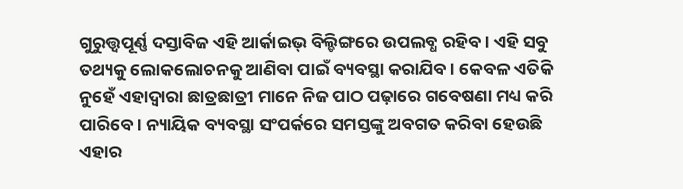ଗୁରୁତ୍ତ୍ବପୂର୍ଣ୍ଣ ଦସ୍ତାବିଜ ଏହି ଆର୍କାଇଭ୍ ବିଲ୍ଡିଙ୍ଗରେ ଉପଲବ୍ଧ ରହିବ। ଏହି ସବୁ ତଥ୍ୟକୁ ଲୋକଲୋଚନକୁ ଆଣିବା ପାଇଁ ବ୍ୟବସ୍ଥା କରାଯିବ । କେବଳ ଏତିକି ନୁହେଁ ଏହାଦ୍ବାରା ଛାତ୍ରଛାତ୍ରୀ ମାନେ ନିଜ ପାଠ ପଢ଼ାରେ ଗବେଷଣା ମଧ୍ୟ କରି ପାରିବେ । ନ୍ୟାୟିକ ବ୍ୟବସ୍ଥା ସଂପର୍କରେ ସମସ୍ତଙ୍କୁ ଅବଗତ କରିବା ହେଉଛି ଏହାର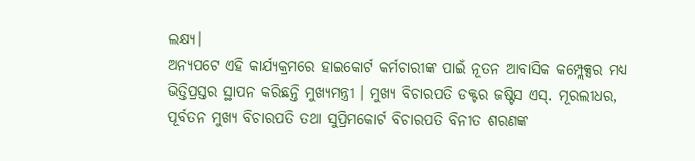ଲକ୍ଷ୍ୟ।
ଅନ୍ୟପଟେ ଏହି କାର୍ଯ୍ୟକ୍ରମରେ ହାଇକୋର୍ଟ କର୍ମଚାରୀଙ୍କ ପାଇଁ ନୂତନ ଆବାସିକ କମ୍ପ୍ଲେକ୍ସର ମଧ୍ୟ ଭିତ୍ତିପ୍ରସ୍ତର ସ୍ଥାପନ କରିଛନ୍ତି ମୁଖ୍ୟମନ୍ତ୍ରୀ । ମୁଖ୍ୟ ବିଚାରପତି ଡକ୍ଟର ଜଷ୍ଟିସ ଏସ୍. ମୂରଲୀଧର, ପୂର୍ବତନ ମୁଖ୍ୟ ବିଚାରପତି ତଥା ସୁପ୍ରିମକୋର୍ଟ ବିଚାରପତି ବିନୀତ ଶରଣଙ୍କ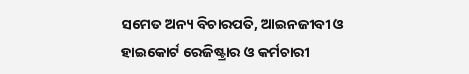ସମେତ ଅନ୍ୟ ବିଚାରପତି, ଆଇନଜୀବୀ ଓ ହାଇକୋର୍ଟ ରେଜିଷ୍ଟ୍ରାର ଓ କର୍ମଚାରୀ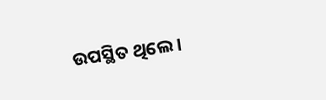ଉପସ୍ଥିତ ଥିଲେ ।